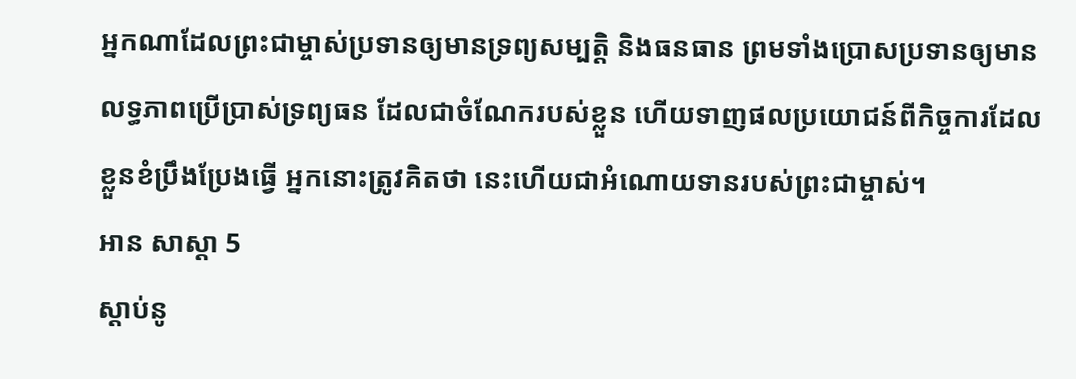អ្នកណាដែលព្រះជាម្ចាស់ប្រទានឲ្យមានទ្រព្យសម្បត្តិ និងធនធាន ព្រមទាំងប្រោសប្រទានឲ្យមានលទ្ធភាពប្រើប្រាស់ទ្រព្យធន ដែលជាចំណែករបស់ខ្លួន ហើយទាញផលប្រយោជន៍ពីកិច្ចការដែលខ្លួនខំប្រឹងប្រែងធ្វើ អ្នកនោះត្រូវគិតថា នេះហើយជាអំណោយទានរបស់ព្រះជាម្ចាស់។
អាន សាស្ដា 5
ស្ដាប់នូ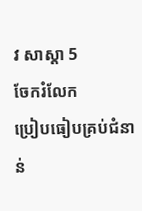វ សាស្ដា 5
ចែករំលែក
ប្រៀបធៀបគ្រប់ជំនាន់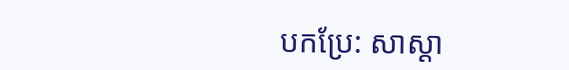បកប្រែ: សាស្ដា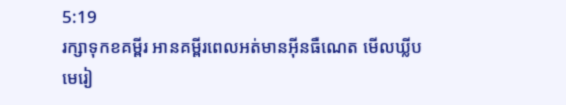5:19
រក្សាទុកខគម្ពីរ អានគម្ពីរពេលអត់មានអ៊ីនធឺណេត មើលឃ្លីបមេរៀ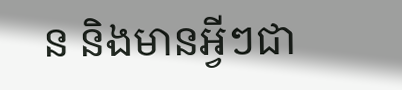ន និងមានអ្វីៗជា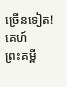ច្រើនទៀត!
គេហ៍
ព្រះគម្ពី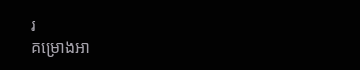រ
គម្រោងអា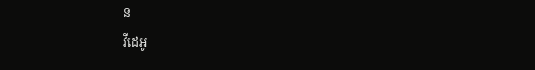ន
វីដេអូ